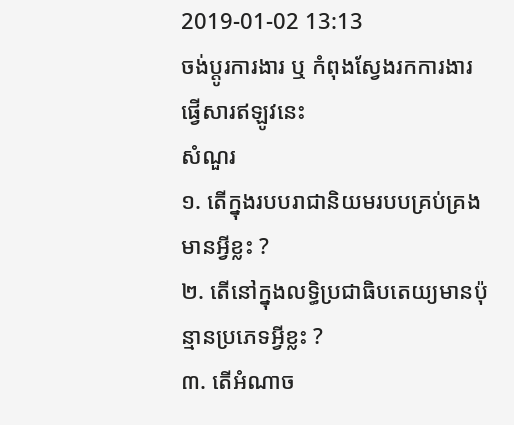2019-01-02 13:13
ចង់ប្តូរការងារ ឬ កំពុងស្វែងរកការងារ ផ្វើសារឥឡូវនេះ
សំណួរ
១. តើក្នុងរបបរាជានិយមរបបគ្រប់គ្រងមានអ្វីខ្លះ ?
២. តើនៅក្នុងលទ្ធិប្រជាធិបតេយ្យមានប៉ុន្មានប្រភេទអ្វីខ្លះ ?
៣. តើអំណាច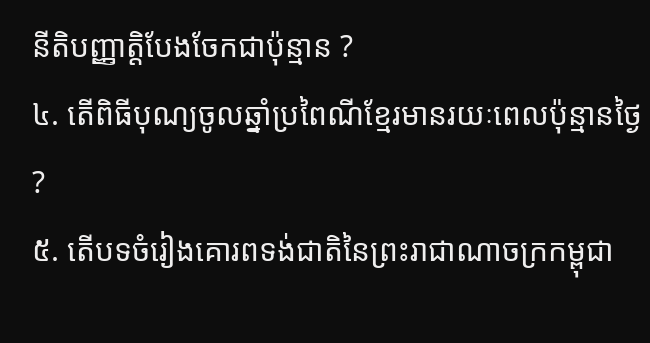នីតិបញ្ញាត្តិបែងចែកជាប៉ុន្មាន ?
៤. តើពិធីបុណ្យចូលឆ្នាំប្រពៃណីខ្មែរមានរយៈពេលប៉ុន្មានថ្ងៃ ?
៥. តើបទចំរៀងគោរពទង់ជាតិនៃព្រះរាជាណាចក្រកម្ពុជា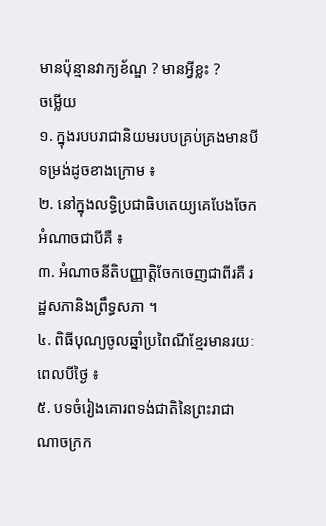មានប៉ុន្មានវាក្យខ័ណ្ឌ ? មានអ្វីខ្លះ ?
ចម្លើយ
១. ក្នុងរបបរាជានិយមរបបគ្រប់គ្រងមានបីទម្រង់ដូចខាងក្រោម ៖
២. នៅក្នុងលទ្ធិប្រជាធិបតេយ្យគេបែងចែកអំណាចជាបីគឺ ៖
៣. អំណាចនីតិបញ្ញាត្តិចែកចេញជាពីរគឺ រដ្ឋសភានិងព្រឹទ្ធសភា ។
៤. ពិធីបុណ្យចូលឆ្នាំប្រពៃណីខ្មែរមានរយៈពេលបីថ្ងៃ ៖
៥. បទចំរៀងគោរពទង់ជាតិនៃព្រះរាជាណាចក្រក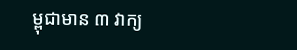ម្ពុជាមាន ៣ វាក្យ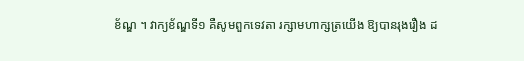ខ័ណ្ឌ ។ វាក្យខ័ណ្ឌទី១ គឺសូមពួកទេវតា រក្សាមហាក្សត្រយើង ឱ្យបានរុងរឿង ដ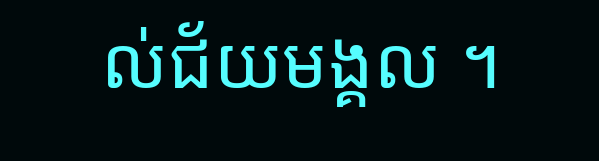ល់ជ័យមង្គល ។